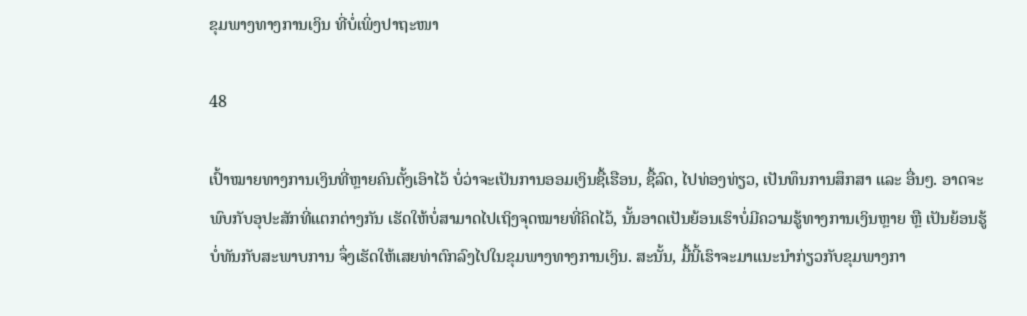ຂຸມພາງທາງການເງິນ ທີ່ບໍ່ເພິ່ງປາຖະໜາ

48

ເປົ້າໝາຍທາງການເງິນທີ່ຫຼາຍຄົນຕັ້ງເອົາໄວ້ ບໍ່ວ່າຈະເປັນການອອມເງິນຊື້ເຮືອນ, ຊື້ລົດ, ໄປທ່ອງທ່ຽວ, ເປັນທຶນການສຶກສາ ແລະ ອື່ນໆ. ອາດຈະພົບກັບອຸປະສັກທີ່ແຕກຕ່າງກັນ ເຮັດໃຫ້ບໍ່ສາມາດໄປເຖິງຈຸດໝາຍທີ່ຄິດໄວ້, ນັ້ນອາດເປັນຍ້ອນເຮົາບໍ່ມີຄວາມຮູ້ທາງການເງິນຫຼາຍ ຫຼື ເປັນຍ້ອນຮູ້ບໍ່ທັນກັບສະພາບການ ຈຶ່ງເຮັດໃຫ້ເສຍທ່າຕົກລົງໄປໃນຂຸມພາງທາງການເງິນ. ສະນັ້ນ, ມື້ນີ້ເຮົາຈະມາແນະນຳກ່ຽວກັບຂຸມພາງກາ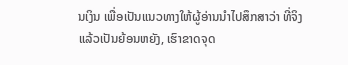ນເງິນ ເພື່ອເປັນແນວທາງໃຫ້ຜູ້ອ່ານນຳໄປສຶກສາວ່າ ທີ່ຈິງແລ້ວເປັນຍ້ອນຫຍັງ, ເຮົາຂາດຈຸດ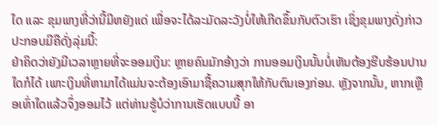ໃດ ແລະ ຂຸມພາງທີ່ວ່ານີ້ມີຫຍັງແດ່ ເພື່ອຈະໄດ້ລະມັດລະວັງບໍ່ໃຫ້ເກີດຂຶ້ນກັບຕົວເຮົາ ເຊິ່ງຂຸມພາງດັ່ງກ່າວປະກອບມີຄືດັ່ງລຸ່ມນີ້:
ຢ່າຄິດວ່າຍັງມີເວລາຫຼາຍທີ່ຈະອອມເງິນ: ຫຼາຍຄົນມັກອ້າງວ່າ ການອອມເງິນນັ້ນບໍ່ເຫັນຕ້ອງຮີບຮ້ອນປານໃດກໍໄດ້ ເພາະເງິນທີ່ຫາມາໄດ້ແມ່ນຈະຕ້ອງເອົາມາຊື້ຄວາມສຸກໃຫ້ກັບຕົນເອງກ່ອນ. ຫຼັງຈາກນັ້ນ, ຫາກເຫຼືອເທົ່າໃດແລ້ວຈຶ່ງອອມໄວ້ ແຕ່ທ່ານຮູ້ບໍວ່າການເຮັດແບບນີ້ ອາ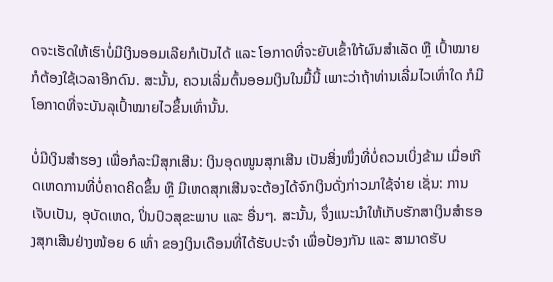ດຈະເຮັດໃຫ້ເຮົາບໍ່ມີເງິນອອມເລີຍກໍເປັນໄດ້ ແລະ ໂອກາດທີ່ຈະຍັບເຂົ້າໃກ້ຜົນສໍາເລັດ ຫຼື ເປົ້າໝາຍກໍຕ້ອງໃຊ້ເວລາອີກດົນ. ສະນັ້ນ, ຄວນເລີ່ມຕົ້ນອອມເງິນໃນມື້ນີ້ ເພາະວ່າຖ້າທ່ານເລີ່ມໄວເທົ່າໃດ ກໍມີໂອກາດທີ່ຈະບັນລຸເປົ້າໝາຍໄວຂຶ້ນເທົ່ານັ້ນ.

ບໍ່ມີເງິນສໍາຮອງ ເພື່ອກໍລະນີສຸກເສີນ: ເງິນອຸດໜູນສຸກເສີນ ເປັນສິ່ງໜຶ່ງທີ່ບໍ່ຄວນເບິ່ງຂ້າມ ເມື່ອເກີດເຫດການທີ່ບໍ່ຄາດຄິດຂຶ້ນ ຫຼື ມີເຫດສຸກເສີນຈະຕ້ອງໄດ້ຈົກເງິນດັ່ງກ່າວມາໃຊ້ຈ່າຍ ເຊັ່ນ: ການເຈັບເປັນ, ອຸບັດເຫດ, ປິ່ນປົວສຸຂະພາບ ແລະ ອື່ນໆ. ສະນັ້ນ, ຈຶ່ງແນະນຳໃຫ້ເກັບຮັກສາເງິນສຳຮອງສຸກເສີນຢ່າງໜ້ອຍ 6 ເທົ່າ ຂອງເງິນເດືອນທີ່ໄດ້ຮັບປະຈໍາ ເພື່ອປ້ອງກັນ ແລະ ສາມາດຮັບ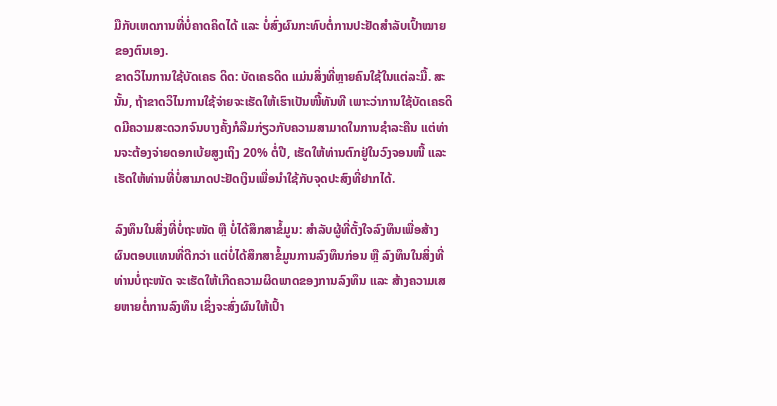ມືກັບເຫດການທີ່ບໍ່ຄາດຄິດໄດ້ ແລະ ບໍ່ສົ່ງຜົນກະທົບຕໍ່ການປະຢັດສຳລັບເປົ້າໝາຍຂອງຕົນເອງ.
ຂາດວິໄນການໃຊ້ບັດເຄຣ ດິດ: ບັດເຄຣດິດ ແມ່ນສິ່ງທີ່ຫຼາຍຄົນໃຊ້ໃນແຕ່ລະມື້. ສະນັ້ນ, ຖ້າຂາດວິໄນການໃຊ້ຈ່າຍຈະເຮັດໃຫ້ເຮົາເປັນໜີ້ທັນທີ ເພາະວ່າການໃຊ້ບັດເຄຣດິດມີຄວາມສະດວກຈົນບາງຄັ້ງກໍລືມກ່ຽວກັບຄວາມສາມາດໃນການຊໍາລະຄືນ ແຕ່ທ່ານຈະຕ້ອງຈ່າຍດອກເບ້ຍສູງເຖິງ 20% ຕໍ່ປີ, ເຮັດໃຫ້ທ່ານຕົກຢູ່ໃນວົງຈອນໜີ້ ແລະ ເຮັດໃຫ້ທ່ານທີ່ບໍ່ສາມາດປະຢັດເງິນເພື່ອນໍາໃຊ້ກັບຈຸດປະສົງທີ່ຢາກໄດ້.

ລົງທຶນໃນສິ່ງທີ່ບໍ່ຖະໜັດ ຫຼື ບໍ່ໄດ້ສຶກສາຂໍ້ມູນ: ສຳລັບຜູ້ທີ່ຕັ້ງໃຈລົງທຶນເພື່ອສ້າງຜົນຕອບແທນທີ່ດີກວ່າ ແຕ່ບໍ່ໄດ້ສຶກສາຂໍ້ມູນການລົງທຶນກ່ອນ ຫຼື ລົງທຶນໃນສິ່ງທີ່ທ່ານບໍ່ຖະໜັດ ຈະເຮັດໃຫ້ເກີດຄວາມຜິດພາດຂອງການລົງທຶນ ແລະ ສ້າງຄວາມເສຍຫາຍຕໍ່ການລົງທຶນ ເຊິ່ງຈະສົ່ງຜົນໃຫ້ເປົ້າ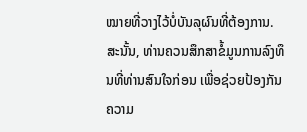ໝາຍທີ່ວາງໄວ້ບໍ່ບັນລຸຜົນທີ່ຕ້ອງການ. ສະນັ້ນ, ທ່ານຄວນສຶກສາຂໍ້ມູນການລົງທຶນທີ່ທ່ານສົນໃຈກ່ອນ ເພື່ອຊ່ວຍປ້ອງກັນຄວາມ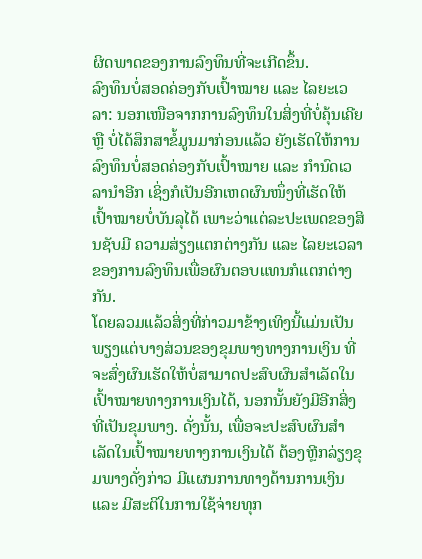ຜິດພາດຂອງການລົງທຶນທີ່ຈະເກີດຂຶ້ນ.
ລົງທຶນບໍ່ສອດຄ່ອງກັບເປົ້າໝາຍ ແລະ ໄລຍະເວລາ: ນອກເໜືອຈາກການລົງທຶນໃນສິ່ງທີ່ບໍ່ຄຸ້ນເຄີຍ ຫຼື ບໍ່ໄດ້ສຶກສາຂໍ້ມູນມາກ່ອນແລ້ວ ຍັງເຮັດໃຫ້ການລົງທຶນບໍ່ສອດຄ່ອງກັບເປົ້າໝາຍ ແລະ ກຳນົດເວລານຳອີກ ເຊິ່ງກໍເປັນອີກເຫດຜົນໜຶ່ງທີ່ເຮັດໃຫ້ເປົ້າໝາຍບໍ່ບັນລຸໄດ້ ເພາະວ່າແຕ່ລະປະເພດຂອງສິນຊັບມີ ຄວາມສ່ຽງແຕກຕ່າງກັນ ແລະ ໄລຍະເວລາຂອງການລົງທຶນເພື່ອຜົນຕອບແທນກໍແຕກຕ່າງກັນ.
ໂດຍລວມແລ້ວສິ່ງທີ່ກ່າວມາຂ້າງເທິງນີ້ແມ່ນເປັນພຽງແຕ່ບາງສ່ວນຂອງຂຸມພາງທາງການເງິນ ທີ່ຈະສົ່ງຜົນເຮັດໃຫ້ບໍ່ສາມາດປະສົບຜົນສຳເລັດໃນເປົ້າໝາຍທາງການເງິນໄດ້, ນອກນັ້ນຍັງມີອີກສິ່ງທີ່ເປັນຂຸມພາງ. ດັ່ງນັ້ນ, ເພື່ອຈະປະສົບຜົນສຳເລັດໃນເປົ້າໝາຍທາງການເງິນໄດ້ ຕ້ອງຫຼີກລ່ຽງຂຸມພາງດັ່ງກ່າວ ມີແຜນການທາງດ້ານການເງິນ ແລະ ມີສະຕິໃນການໃຊ້ຈ່າຍທຸກ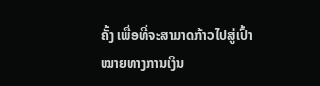ຄັ້ງ ເພື່ອທີ່ຈະສາມາດກ້າວໄປສູ່ເປົ້າໝາຍທາງການເງິນ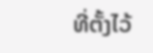ທີ່ຕັ້ງໄວ້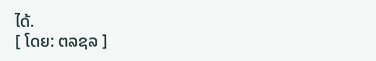ໄດ້.
[ ໂດຍ: ຕລຊລ ]